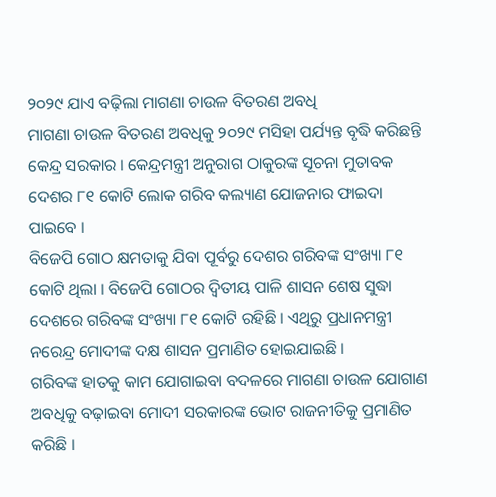୨୦୨୯ ଯାଏ ବଢ଼ିଲା ମାଗଣା ଚାଉଳ ବିତରଣ ଅବଧି
ମାଗଣା ଚାଉଳ ବିତରଣ ଅବଧିକୁ ୨୦୨୯ ମସିହା ପର୍ଯ୍ୟନ୍ତ ବୃଦ୍ଧି କରିଛନ୍ତି କେନ୍ଦ୍ର ସରକାର । କେନ୍ଦ୍ରମନ୍ତ୍ରୀ ଅନୁରାଗ ଠାକୁରଙ୍କ ସୂଚନା ମୁତାବକ ଦେଶର ୮୧ କୋଟି ଲୋକ ଗରିବ କଲ୍ୟାଣ ଯୋଜନାର ଫାଇଦା ପାଇବେ ।
ବିଜେପି ଗୋଠ କ୍ଷମତାକୁ ଯିବା ପୂର୍ବରୁ ଦେଶର ଗରିବଙ୍କ ସଂଖ୍ୟା ୮୧ କୋଟି ଥିଲା । ବିଜେପି ଗୋଠର ଦ୍ୱିତୀୟ ପାଳି ଶାସନ ଶେଷ ସୁଦ୍ଧା ଦେଶରେ ଗରିବଙ୍କ ସଂଖ୍ୟା ୮୧ କୋଟି ରହିଛି । ଏଥିରୁ ପ୍ରଧାନମନ୍ତ୍ରୀ ନରେନ୍ଦ୍ର ମୋଦୀଙ୍କ ଦକ୍ଷ ଶାସନ ପ୍ରମାଣିତ ହୋଇଯାଇଛି ।
ଗରିବଙ୍କ ହାତକୁ କାମ ଯୋଗାଇବା ବଦଳରେ ମାଗଣା ଚାଉଳ ଯୋଗାଣ ଅବଧିକୁ ବଢ଼ାଇବା ମୋଦୀ ସରକାରଙ୍କ ଭୋଟ ରାଜନୀତିକୁ ପ୍ରମାଣିତ କରିଛି ।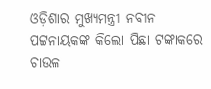ଓଡ଼ିଶାର ମୁଖ୍ୟମନ୍ତ୍ରୀ ନବୀନ ପଟ୍ଟନାୟକଙ୍କ କିଲୋ ପିଛା ଟଙ୍କାକରେ ଚାଉଳ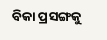ବିକା ପ୍ରସଙ୍ଗକୁ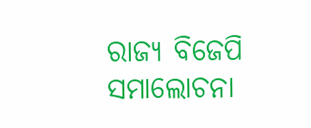ରାଜ୍ୟ ବିଜେପି ସମାଲୋଚନା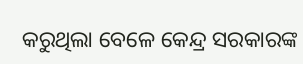କରୁଥିଲା ବେଳେ କେନ୍ଦ୍ର ସରକାରଙ୍କ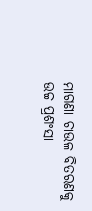ମାଗଣା ଚାଉଳ ବିତରଣକୁ ଉଚ୍ଚ ପ୍ରଶଂସା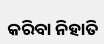କରିବା ନିହାତି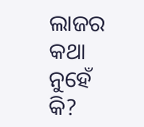ଲାଜର କଥା ନୁହେଁ କି?